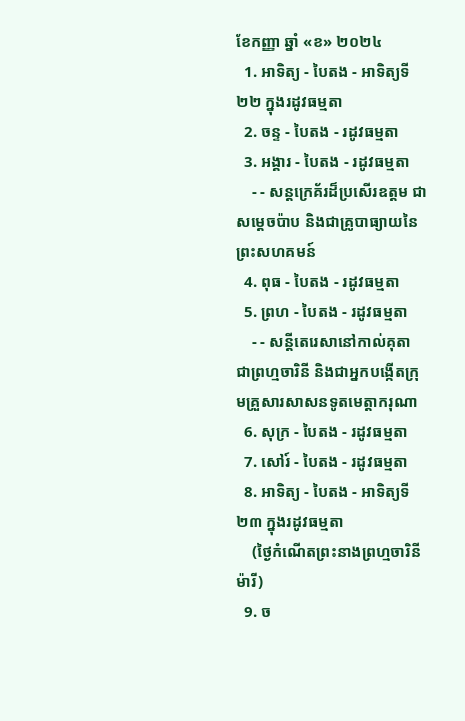ខែកញ្ញា ឆ្នាំ «ខ» ២០២៤
  1. អាទិត្យ - បៃតង - អាទិត្យទី២២ ក្នុងរដូវធម្មតា
  2. ចន្ទ - បៃតង - រដូវធម្មតា
  3. អង្គារ - បៃតង - រដូវធម្មតា
    - - សន្តក្រេគ័រដ៏ប្រសើរឧត្តម ជាសម្ដេចប៉ាប និងជាគ្រូបាធ្យាយនៃព្រះសហគមន៍
  4. ពុធ - បៃតង - រដូវធម្មតា
  5. ព្រហ - បៃតង - រដូវធម្មតា
    - - សន្តីតេរេសានៅកាល់គុតា ជាព្រហ្មចារិនី និងជាអ្នកបង្កើតក្រុមគ្រួសារសាសនទូតមេត្ដាករុណា
  6. សុក្រ - បៃតង - រដូវធម្មតា
  7. សៅរ៍ - បៃតង - រដូវធម្មតា
  8. អាទិត្យ - បៃតង - អាទិត្យទី២៣ ក្នុងរដូវធម្មតា
    (ថ្ងៃកំណើតព្រះនាងព្រហ្មចារិនីម៉ារី)
  9. ច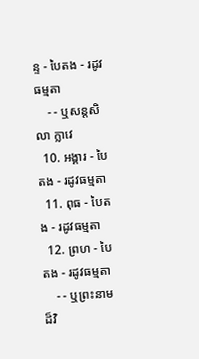ន្ទ - បៃតង - រដូវធម្មតា
    - - ឬសន្តសិលា ក្លាវេ
  10. អង្គារ - បៃតង - រដូវធម្មតា
  11. ពុធ - បៃតង - រដូវធម្មតា
  12. ព្រហ - បៃតង - រដូវធម្មតា
    - - ឬព្រះនាមដ៏វិ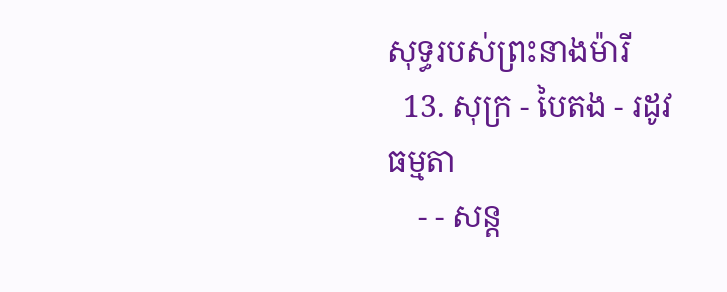សុទ្ធរបស់ព្រះនាងម៉ារី
  13. សុក្រ - បៃតង - រដូវធម្មតា
    - - សន្ត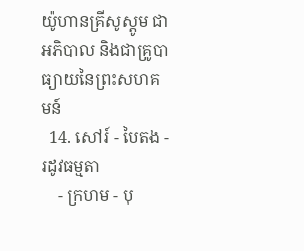យ៉ូហានគ្រីសូស្តូម ជាអភិបាល និងជាគ្រូបាធ្យាយនៃព្រះសហគមន៍
  14. សៅរ៍ - បៃតង - រដូវធម្មតា
    - ក្រហម - បុ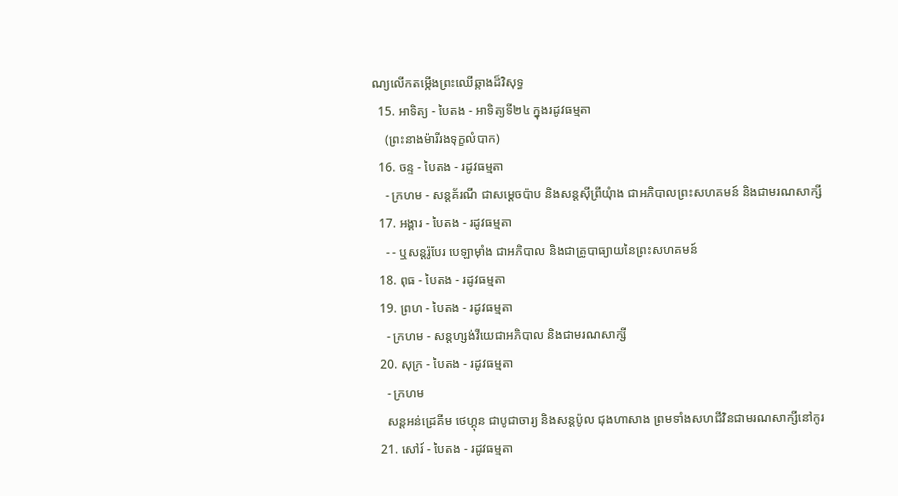ណ្យលើកតម្កើងព្រះឈើឆ្កាងដ៏វិសុទ្ធ
  15. អាទិត្យ - បៃតង - អាទិត្យទី២៤ ក្នុងរដូវធម្មតា
    (ព្រះនាងម៉ារីរងទុក្ខលំបាក)
  16. ចន្ទ - បៃតង - រដូវធម្មតា
    - ក្រហម - សន្តគ័រណី ជាសម្ដេចប៉ាប និងសន្តស៊ីព្រីយុំាង ជាអភិបាលព្រះសហគមន៍ និងជាមរណសាក្សី
  17. អង្គារ - បៃតង - រដូវធម្មតា
    - - ឬសន្តរ៉ូបែរ បេឡាម៉ាំង ជាអភិបាល និងជាគ្រូបាធ្យាយនៃព្រះសហគមន៍
  18. ពុធ - បៃតង - រដូវធម្មតា
  19. ព្រហ - បៃតង - រដូវធម្មតា
    - ក្រហម - សន្តហ្សង់វីយេជាអភិបាល និងជាមរណសាក្សី
  20. សុក្រ - បៃតង - រដូវធម្មតា
    - ក្រហម
    សន្តអន់ដ្រេគីម ថេហ្គុន ជាបូជាចារ្យ និងសន្តប៉ូល ជុងហាសាង ព្រមទាំងសហជីវិនជាមរណសាក្សីនៅកូរ
  21. សៅរ៍ - បៃតង - រដូវធម្មតា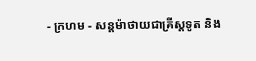- ក្រហម - សន្តម៉ាថាយជាគ្រីស្តទូត និង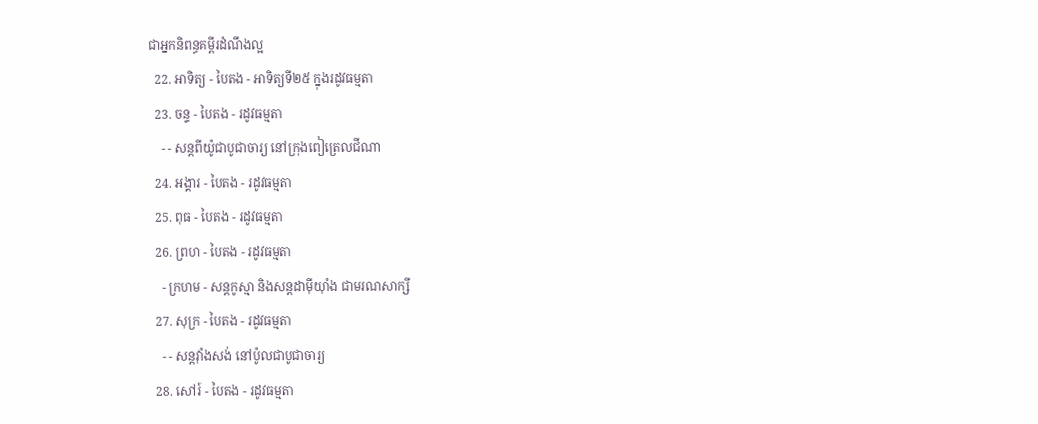ជាអ្នកនិពន្ធគម្ពីរដំណឹងល្អ
  22. អាទិត្យ - បៃតង - អាទិត្យទី២៥ ក្នុងរដូវធម្មតា
  23. ចន្ទ - បៃតង - រដូវធម្មតា
    - - សន្តពីយ៉ូជាបូជាចារ្យ នៅក្រុងពៀត្រេលជីណា
  24. អង្គារ - បៃតង - រដូវធម្មតា
  25. ពុធ - បៃតង - រដូវធម្មតា
  26. ព្រហ - បៃតង - រដូវធម្មតា
    - ក្រហម - សន្តកូស្មា និងសន្តដាម៉ីយុាំង ជាមរណសាក្សី
  27. សុក្រ - បៃតង - រដូវធម្មតា
    - - សន្តវុាំងសង់ នៅប៉ូលជាបូជាចារ្យ
  28. សៅរ៍ - បៃតង - រដូវធម្មតា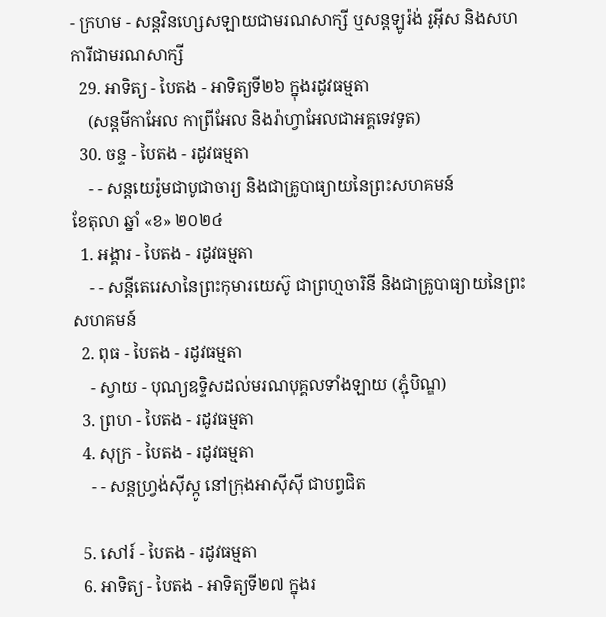- ក្រហម - សន្តវិនហ្សេសឡាយជាមរណសាក្សី ឬសន្តឡូរ៉ង់ រូអ៊ីស និងសហការីជាមរណសាក្សី
  29. អាទិត្យ - បៃតង - អាទិត្យទី២៦ ក្នុងរដូវធម្មតា
    (សន្តមីកាអែល កាព្រីអែល និងរ៉ាហ្វាអែលជាអគ្គទេវទូត)
  30. ចន្ទ - បៃតង - រដូវធម្មតា
    - - សន្ដយេរ៉ូមជាបូជាចារ្យ និងជាគ្រូបាធ្យាយនៃព្រះសហគមន៍
ខែតុលា ឆ្នាំ «ខ» ២០២៤
  1. អង្គារ - បៃតង - រដូវធម្មតា
    - - សន្តីតេរេសានៃព្រះកុមារយេស៊ូ ជាព្រហ្មចារិនី និងជាគ្រូបាធ្យាយនៃព្រះសហគមន៍
  2. ពុធ - បៃតង - រដូវធម្មតា
    - ស្វាយ - បុណ្យឧទ្ទិសដល់មរណបុគ្គលទាំងឡាយ (ភ្ជុំបិណ្ឌ)
  3. ព្រហ - បៃតង - រដូវធម្មតា
  4. សុក្រ - បៃតង - រដូវធម្មតា
    - - សន្តហ្វ្រង់ស៊ីស្កូ នៅក្រុងអាស៊ីស៊ី ជាបព្វជិត

  5. សៅរ៍ - បៃតង - រដូវធម្មតា
  6. អាទិត្យ - បៃតង - អាទិត្យទី២៧ ក្នុងរ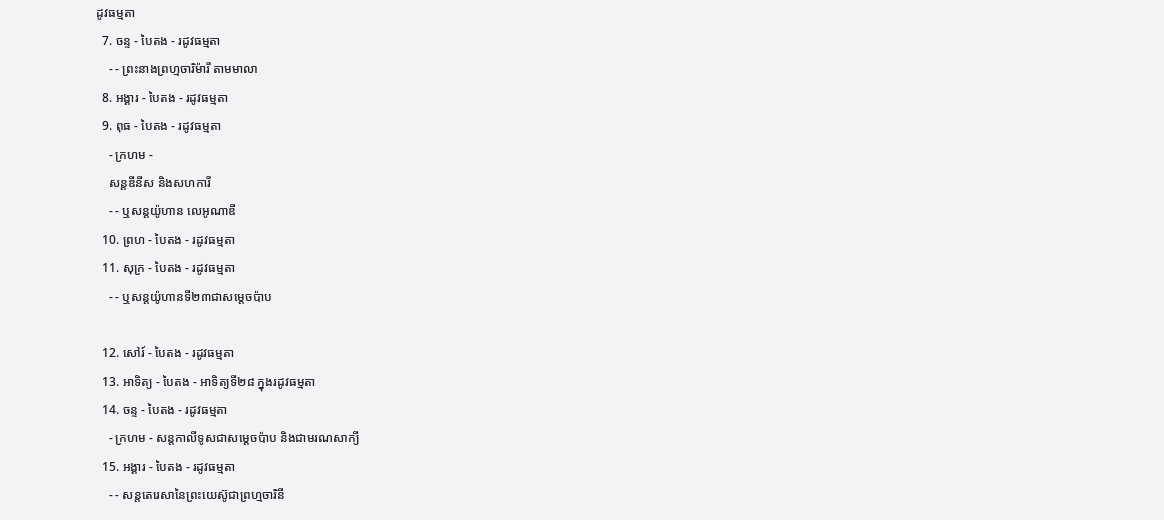ដូវធម្មតា
  7. ចន្ទ - បៃតង - រដូវធម្មតា
    - - ព្រះនាងព្រហ្មចារិម៉ារី តាមមាលា
  8. អង្គារ - បៃតង - រដូវធម្មតា
  9. ពុធ - បៃតង - រដូវធម្មតា
    - ក្រហម -
    សន្តឌីនីស និងសហការី
    - - ឬសន្តយ៉ូហាន លេអូណាឌី
  10. ព្រហ - បៃតង - រដូវធម្មតា
  11. សុក្រ - បៃតង - រដូវធម្មតា
    - - ឬសន្តយ៉ូហានទី២៣ជាសម្តេចប៉ាប

  12. សៅរ៍ - បៃតង - រដូវធម្មតា
  13. អាទិត្យ - បៃតង - អាទិត្យទី២៨ ក្នុងរដូវធម្មតា
  14. ចន្ទ - បៃតង - រដូវធម្មតា
    - ក្រហម - សន្ដកាលីទូសជាសម្ដេចប៉ាប និងជាមរណសាក្យី
  15. អង្គារ - បៃតង - រដូវធម្មតា
    - - សន្តតេរេសានៃព្រះយេស៊ូជាព្រហ្មចារិនី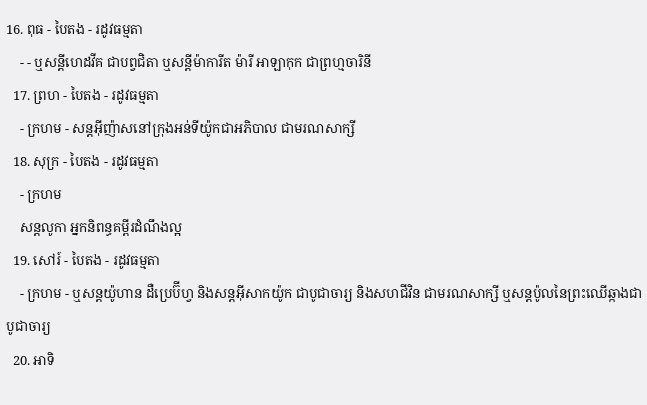16. ពុធ - បៃតង - រដូវធម្មតា
    - - ឬសន្ដីហេដវីគ ជាបព្វជិតា ឬសន្ដីម៉ាការីត ម៉ារី អាឡាកុក ជាព្រហ្មចារិនី
  17. ព្រហ - បៃតង - រដូវធម្មតា
    - ក្រហម - សន្តអ៊ីញ៉ាសនៅក្រុងអន់ទីយ៉ូកជាអភិបាល ជាមរណសាក្សី
  18. សុក្រ - បៃតង - រដូវធម្មតា
    - ក្រហម
    សន្តលូកា អ្នកនិពន្ធគម្ពីរដំណឹងល្អ
  19. សៅរ៍ - បៃតង - រដូវធម្មតា
    - ក្រហម - ឬសន្ដយ៉ូហាន ដឺប្រេប៊ីហ្វ និងសន្ដអ៊ីសាកយ៉ូក ជាបូជាចារ្យ និងសហជីវិន ជាមរណសាក្សី ឬសន្ដប៉ូលនៃព្រះឈើឆ្កាងជាបូជាចារ្យ
  20. អាទិ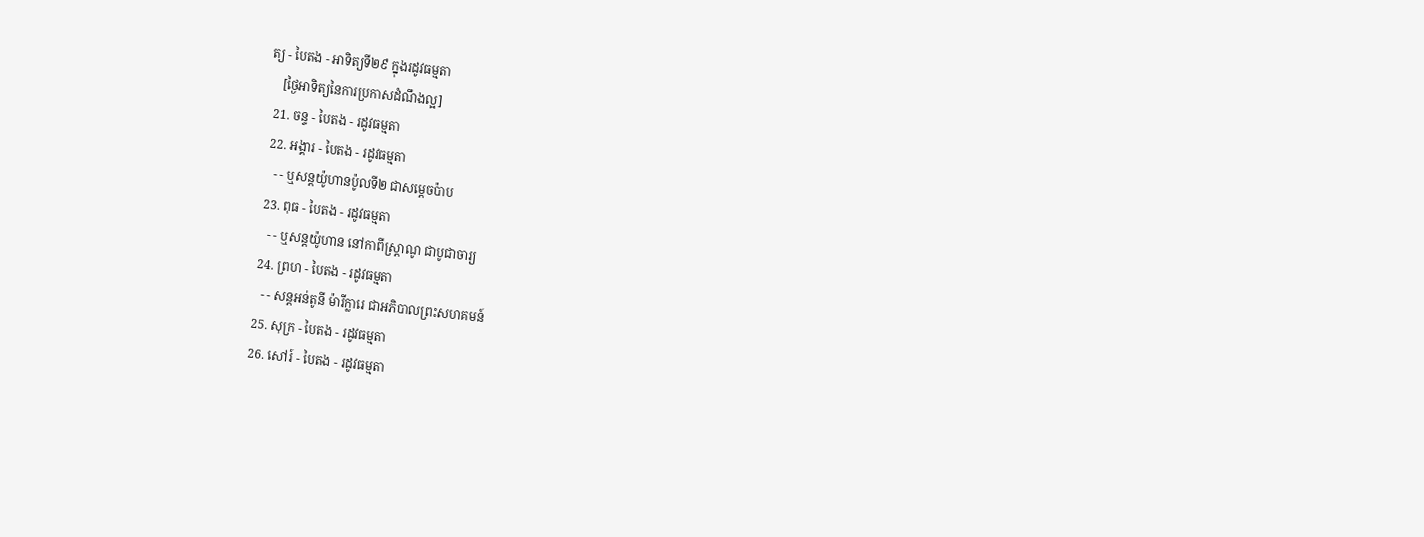ត្យ - បៃតង - អាទិត្យទី២៩ ក្នុងរដូវធម្មតា
    [ថ្ងៃអាទិត្យនៃការប្រកាសដំណឹងល្អ]
  21. ចន្ទ - បៃតង - រដូវធម្មតា
  22. អង្គារ - បៃតង - រដូវធម្មតា
    - - ឬសន្តយ៉ូហានប៉ូលទី២ ជាសម្ដេចប៉ាប
  23. ពុធ - បៃតង - រដូវធម្មតា
    - - ឬសន្ដយ៉ូហាន នៅកាពីស្រ្ដាណូ ជាបូជាចារ្យ
  24. ព្រហ - បៃតង - រដូវធម្មតា
    - - សន្តអន់តូនី ម៉ារីក្លារេ ជាអភិបាលព្រះសហគមន៍
  25. សុក្រ - បៃតង - រដូវធម្មតា
  26. សៅរ៍ - បៃតង - រដូវធម្មតា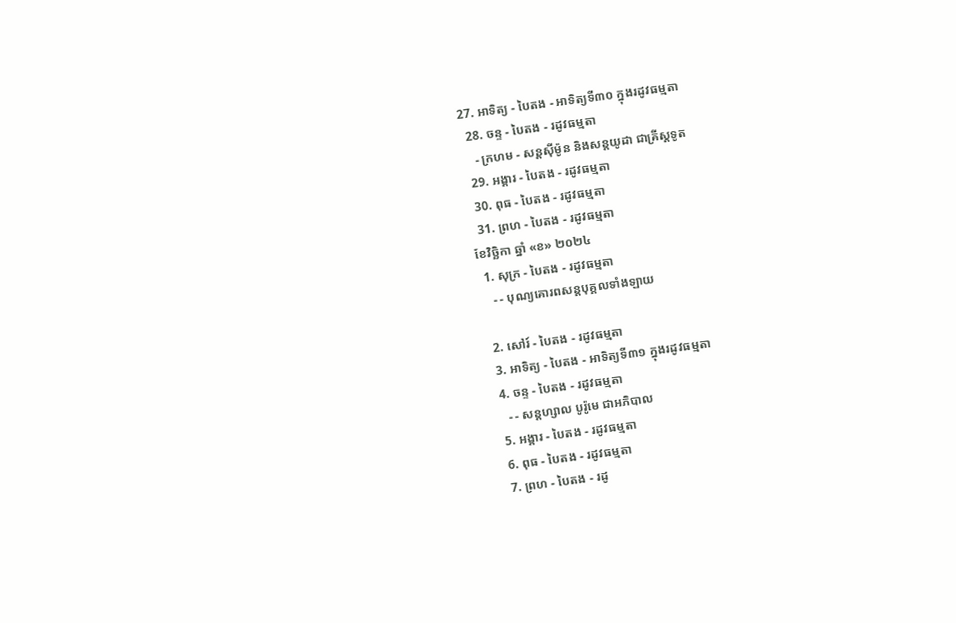27. អាទិត្យ - បៃតង - អាទិត្យទី៣០ ក្នុងរដូវធម្មតា
  28. ចន្ទ - បៃតង - រដូវធម្មតា
    - ក្រហម - សន្ដស៊ីម៉ូន និងសន្ដយូដា ជាគ្រីស្ដទូត
  29. អង្គារ - បៃតង - រដូវធម្មតា
  30. ពុធ - បៃតង - រដូវធម្មតា
  31. ព្រហ - បៃតង - រដូវធម្មតា
ខែវិច្ឆិកា ឆ្នាំ «ខ» ២០២៤
  1. សុក្រ - បៃតង - រដូវធម្មតា
    - - បុណ្យគោរពសន្ដបុគ្គលទាំងឡាយ

  2. សៅរ៍ - បៃតង - រដូវធម្មតា
  3. អាទិត្យ - បៃតង - អាទិត្យទី៣១ ក្នុងរដូវធម្មតា
  4. ចន្ទ - បៃតង - រដូវធម្មតា
    - - សន្ដហ្សាល បូរ៉ូមេ ជាអភិបាល
  5. អង្គារ - បៃតង - រដូវធម្មតា
  6. ពុធ - បៃតង - រដូវធម្មតា
  7. ព្រហ - បៃតង - រដូ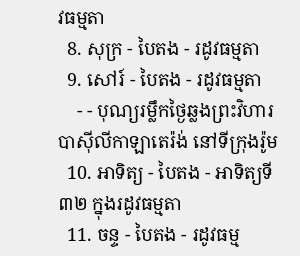វធម្មតា
  8. សុក្រ - បៃតង - រដូវធម្មតា
  9. សៅរ៍ - បៃតង - រដូវធម្មតា
    - - បុណ្យរម្លឹកថ្ងៃឆ្លងព្រះវិហារបាស៊ីលីកាឡាតេរ៉ង់ នៅទីក្រុងរ៉ូម
  10. អាទិត្យ - បៃតង - អាទិត្យទី៣២ ក្នុងរដូវធម្មតា
  11. ចន្ទ - បៃតង - រដូវធម្ម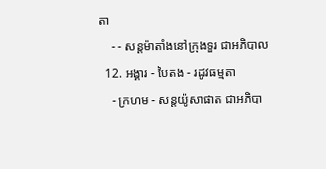តា
    - - សន្ដម៉ាតាំងនៅក្រុងទួរ ជាអភិបាល
  12. អង្គារ - បៃតង - រដូវធម្មតា
    - ក្រហម - សន្ដយ៉ូសាផាត ជាអភិបា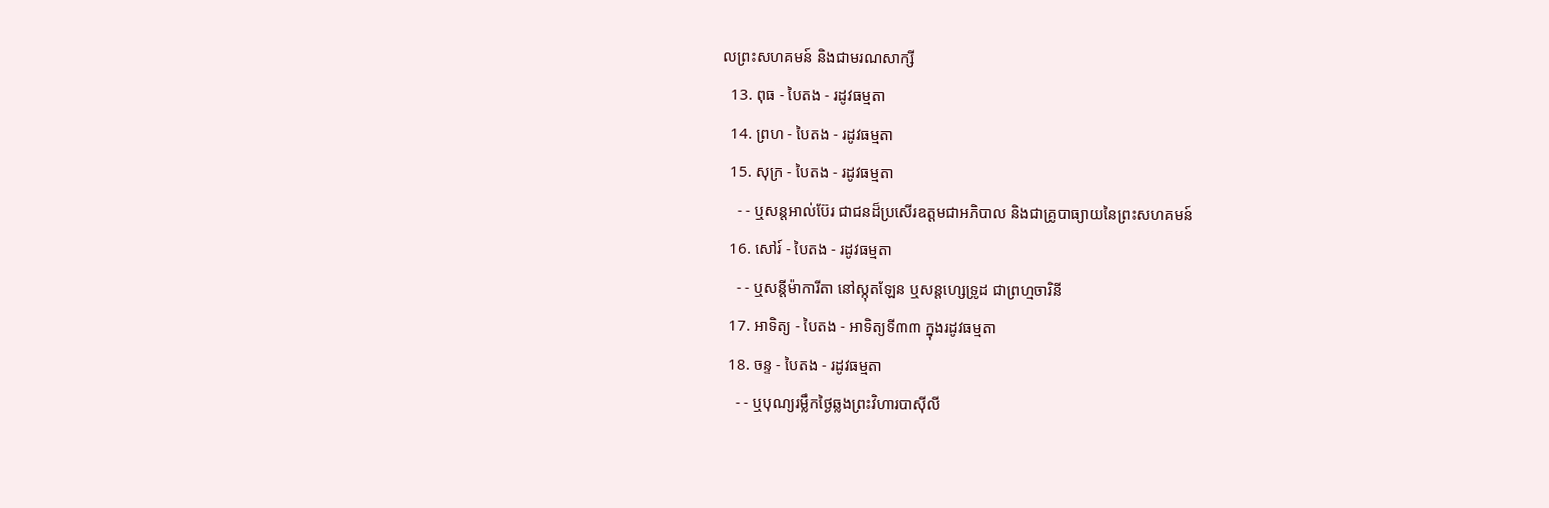លព្រះសហគមន៍ និងជាមរណសាក្សី
  13. ពុធ - បៃតង - រដូវធម្មតា
  14. ព្រហ - បៃតង - រដូវធម្មតា
  15. សុក្រ - បៃតង - រដូវធម្មតា
    - - ឬសន្ដអាល់ប៊ែរ ជាជនដ៏ប្រសើរឧត្ដមជាអភិបាល និងជាគ្រូបាធ្យាយនៃព្រះសហគមន៍
  16. សៅរ៍ - បៃតង - រដូវធម្មតា
    - - ឬសន្ដីម៉ាការីតា នៅស្កុតឡែន ឬសន្ដហ្សេទ្រូដ ជាព្រហ្មចារិនី
  17. អាទិត្យ - បៃតង - អាទិត្យទី៣៣ ក្នុងរដូវធម្មតា
  18. ចន្ទ - បៃតង - រដូវធម្មតា
    - - ឬបុណ្យរម្លឹកថ្ងៃឆ្លងព្រះវិហារបាស៊ីលី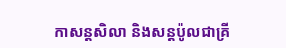កាសន្ដសិលា និងសន្ដប៉ូលជាគ្រី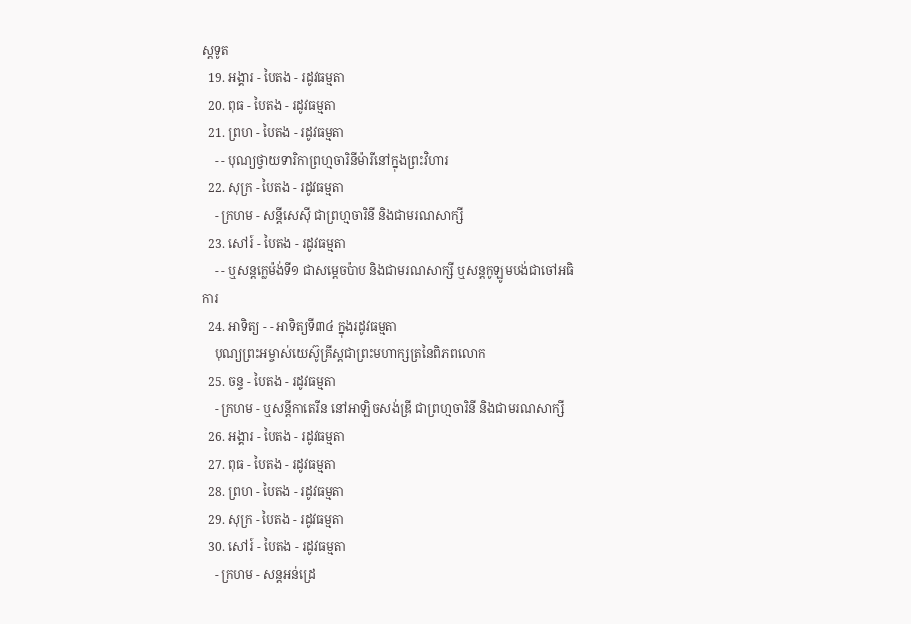ស្ដទូត
  19. អង្គារ - បៃតង - រដូវធម្មតា
  20. ពុធ - បៃតង - រដូវធម្មតា
  21. ព្រហ - បៃតង - រដូវធម្មតា
    - - បុណ្យថ្វាយទារិកាព្រហ្មចារិនីម៉ារីនៅក្នុងព្រះវិហារ
  22. សុក្រ - បៃតង - រដូវធម្មតា
    - ក្រហម - សន្ដីសេស៊ី ជាព្រហ្មចារិនី និងជាមរណសាក្សី
  23. សៅរ៍ - បៃតង - រដូវធម្មតា
    - - ឬសន្ដក្លេម៉ង់ទី១ ជាសម្ដេចប៉ាប និងជាមរណសាក្សី ឬសន្ដកូឡូមបង់ជាចៅអធិការ
  24. អាទិត្យ - - អាទិត្យទី៣៤ ក្នុងរដូវធម្មតា
    បុណ្យព្រះអម្ចាស់យេស៊ូគ្រីស្ដជាព្រះមហាក្សត្រនៃពិភពលោក
  25. ចន្ទ - បៃតង - រដូវធម្មតា
    - ក្រហម - ឬសន្ដីកាតេរីន នៅអាឡិចសង់ឌ្រី ជាព្រហ្មចារិនី និងជាមរណសាក្សី
  26. អង្គារ - បៃតង - រដូវធម្មតា
  27. ពុធ - បៃតង - រដូវធម្មតា
  28. ព្រហ - បៃតង - រដូវធម្មតា
  29. សុក្រ - បៃតង - រដូវធម្មតា
  30. សៅរ៍ - បៃតង - រដូវធម្មតា
    - ក្រហម - សន្ដអន់ដ្រេ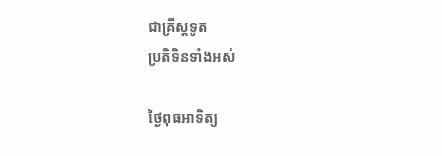ជាគ្រីស្ដទូត
ប្រតិទិនទាំងអស់

ថ្ងៃពុធអាទិត្យ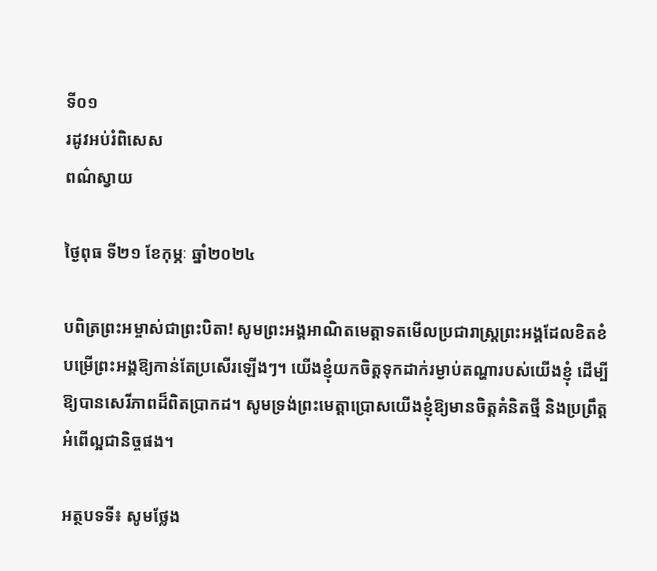ទី០១
រដូវអប់រំពិសេស
ពណ៌ស្វាយ

ថ្ងៃពុធ ទី២១ ខែកុម្ភៈ ឆ្នាំ២០២៤

បពិត្រព្រះអម្ចាស់ជាព្រះបិតា! សូមព្រះអង្គអាណិតមេត្តាទតមើលប្រជារាស្ត្រព្រះអង្គដែលខិតខំបម្រើព្រះអង្គឱ្យកាន់តែប្រសើរឡើងៗ។ យើងខ្ញុំយកចិត្តទុកដាក់រម្ងាប់តណ្ហារបស់យើងខ្ញុំ ដើម្បីឱ្យបានសេរីភាពដ៏ពិតប្រាកដ។ សូមទ្រង់ព្រះមេត្តាប្រោសយើងខ្ញុំឱ្យមានចិត្តគំនិតថ្មី និងប្រព្រឹត្តអំពើល្អជានិច្ចផង។

អត្ថបទទី៖ សូមថ្លែង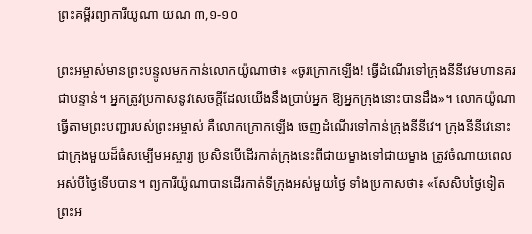ព្រះគម្ពីរព្យាការីយូណា យណ ៣,១-១០

ព្រះអម្ចាស់មានព្រះបន្ទូលមកកាន់លោកយ៉ូណាថា៖ «ចូរក្រោកឡើង! ធ្វើដំណើរទៅក្រុងនីនីវេមហានគរជាបន្ទាន់។ អ្នកត្រូវប្រកាសនូវសេចក្តីដែលយើងនឹងប្រាប់អ្នក ឱ្យអ្នកក្រុងនោះបានដឹង»។ លោកយ៉ូណាធ្វើតាមព្រះបញ្ជារបស់ព្រះអម្ចាស់ គឺលោកក្រោកឡើង ចេញដំណើរទៅកាន់ក្រុងនីនីវេ។ ក្រុងនីនីវេនោះ ជាក្រុងមួយដ៏ធំសម្បើមអស្ចារ្យ ប្រសិនបើដើរកាត់ក្រុងនេះពីជាយម្ខាងទៅជាយម្ខាង ត្រូវចំណាយពេលអស់បីថ្ងៃទើបបាន។ ព្យការីយ៉ូណាបានដើរកាត់ទីក្រុងអស់មួយថ្ងៃ ទាំងប្រកាសថា៖ «សែសិបថ្ងៃទៀត ព្រះអ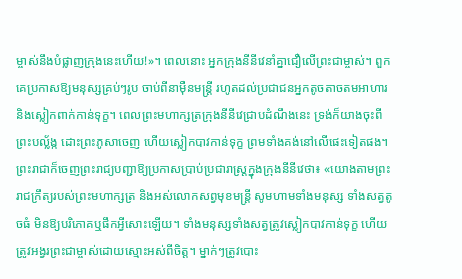ម្ចាស់នឹងបំផ្លាញក្រុងនេះហើយ!»។ ពេលនោះ អ្នកក្រុងនីនីវេនាំគ្នាជឿលើព្រះជាម្ចាស់។ ពួកគេប្រកាសឱ្យមនុស្សគ្រប់ៗរូប ចាប់ពីនាម៉ឺនមន្ត្រី រហូតដល់ប្រជាជនអ្នកតូចតាចតមអាហារ និងស្លៀកពាក់កាន់ទុក្ខ។ ពេលព្រះមហាក្សត្រក្រុងនីនីវេជ្រាបដំណឹងនេះ ទ្រង់ក៏យាងចុះពីព្រះបល្ល័ង្ក ដោះព្រះភូសាចេញ ហើយស្លៀកបាវកាន់ទុក្ខ ព្រមទាំងគង់នៅលើផេះទៀតផង។ ព្រះរាជាក៏ចេញព្រះរាជ្យបញ្ជាឱ្យប្រកាសប្រាប់ប្រជារាស្ត្រក្នុងក្រុងនីនីវេថា៖ «យោងតាមព្រះរាជក្រឹត្យរបស់ព្រះមហាក្សត្រ និងអស់លោកសព្វមុខមន្ត្រី សូមហាមទាំងមនុស្ស ទាំងសត្វតូចធំ មិនឱ្យបរិភោគឬផឹកអ្វីសោះឡើយ។ ទាំងមនុស្សទាំងសត្វត្រូវស្លៀកបាវកាន់ទុក្ខ ហើយត្រូវអង្វរព្រះជាម្ចាស់ដោយស្មោះអស់ពីចិត្ត។ ម្នាក់ៗត្រូវបោះ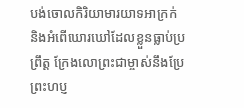បង់ចោលកិរិយាមារយាទអាក្រក់ និងអំពើឃោរឃៅដែលខ្លួនធ្លាប់ប្រព្រឹត្ត ក្រែងលោព្រះជាម្ចាស់នឹងប្រែព្រះហប្ញ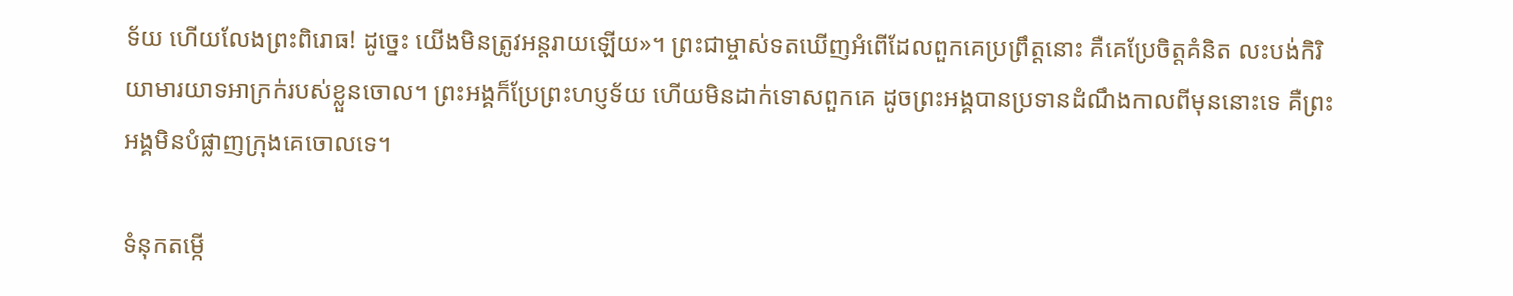ទ័យ ហើយលែងព្រះពិរោធ! ដូច្នេះ យើងមិនត្រូវអន្តរាយឡើយ»។ ព្រះជាម្ចាស់ទតឃើញអំពើដែលពួកគេប្រព្រឹត្តនោះ គឺគេប្រែចិត្តគំនិត លះបង់កិរិយាមារយាទអាក្រក់របស់ខ្លួនចោល។ ព្រះអង្គក៏ប្រែព្រះហប្ញទ័យ ហើយមិនដាក់ទោសពួកគេ ដូចព្រះអង្គបានប្រទានដំណឹងកាលពីមុននោះទេ គឺព្រះអង្គមិនបំផ្លាញក្រុងគេចោលទេ។

ទំនុកតម្កើ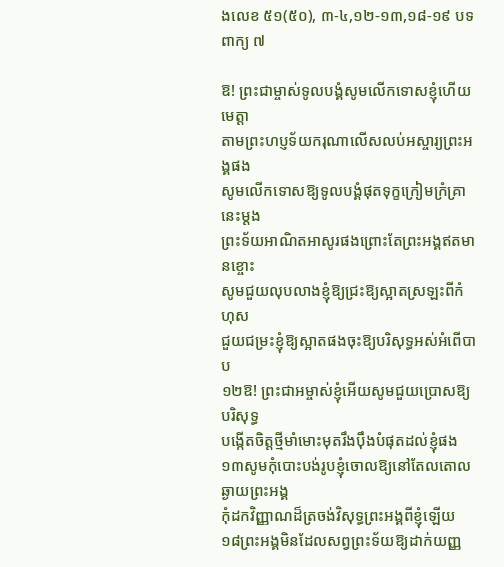ងលេខ ៥១(៥០), ៣-៤,១២-១៣,១៨-១៩ បទពាក្យ ៧

ឱ! ព្រះជាម្ចាស់ទូលបង្គំសូមលើកទោសខ្ញុំហើយមេត្តា
តាមព្រះហប្ញទ័យករុណាលើសលប់អស្ចារ្យព្រះអង្គផង
សូមលើកទោសឱ្យទូលបង្គំផុតទុក្ខក្រៀមក្រំគ្រានេះម្តង
ព្រះទ័យអាណិតអាសូរផងព្រោះតែព្រះអង្គឥតមានខ្ចោះ
សូមជួយលុបលាងខ្ញុំឱ្យជ្រះឱ្យស្អាតស្រឡះពីកំហុស
ជួយជម្រះខ្ញុំឱ្យស្អាតផងចុះឱ្យបរិសុទ្ធអស់អំពើបាប
១២ឱ! ព្រះជាអម្ចាស់ខ្ញុំអើយសូមជួយប្រោសឱ្យបរិសុទ្ធ
បង្កើតចិត្តថ្មីមាំមោះមុតរឹងប៉ឹងបំផុតដល់ខ្ញុំផង
១៣សូមកុំបោះបង់រូបខ្ញុំចោលឱ្យនៅតែលតោលឆ្ងាយព្រះអង្គ
កុំដកវិញ្ញាណដ៏ត្រចង់វិសុទ្ធព្រះអង្គពីខ្ញុំឡើយ
១៨ព្រះអង្គមិនដែលសព្វព្រះទ័យឱ្យដាក់យញ្ញ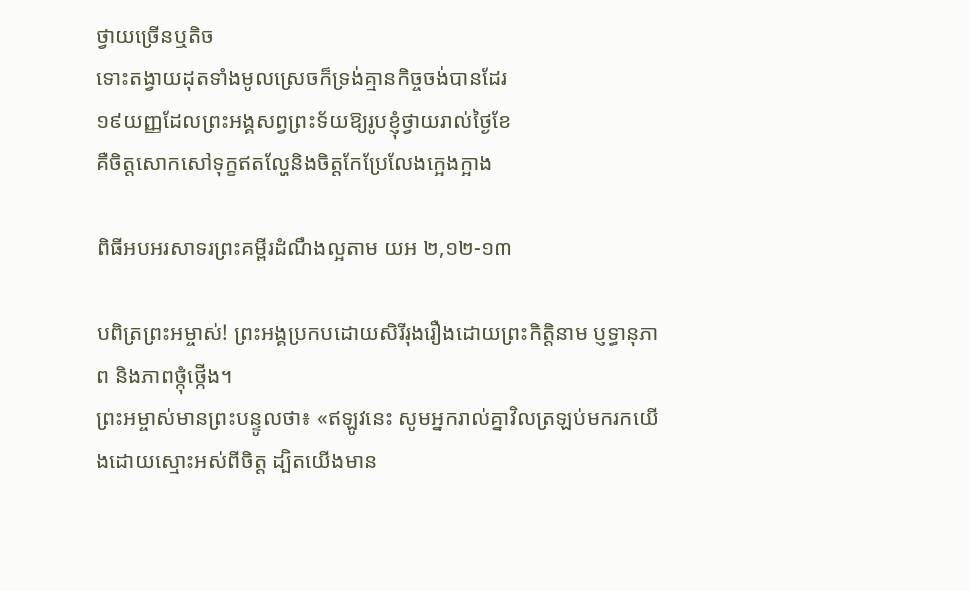ថ្វាយច្រើនឬតិច
ទោះតង្វាយដុតទាំងមូលស្រេចក៏ទ្រង់គ្មានកិច្ចចង់បានដែរ
១៩យញ្ញដែលព្រះអង្គសព្វព្រះទ័យឱ្យរូបខ្ញុំថ្វាយរាល់ថ្ងៃខែ
គឺចិត្តសោកសៅទុក្ខឥតល្ហែនិងចិត្តកែប្រែលែងក្អេងក្អាង

ពិធីអបអរសាទរព្រះគម្ពីរដំណឹងល្អតាម យអ ២,១២-១៣

បពិត្រព្រះអម្ចាស់! ព្រះអង្គប្រកបដោយសិរីរុងរឿងដោយព្រះកិត្តិនាម ប្ញទ្ធានុភាព និងភាពថ្កុំថ្កើង។
ព្រះអម្ចាស់មានព្រះបន្ទូលថា៖ «ឥឡូវនេះ សូមអ្នករាល់គ្នាវិលត្រឡប់មករកយើងដោយស្មោះអស់ពីចិត្ត ដ្បិតយើងមាន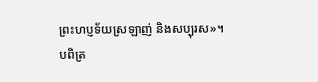ព្រះហប្ញទ័យស្រឡាញ់ និងសប្បុរស»។
បពិត្រ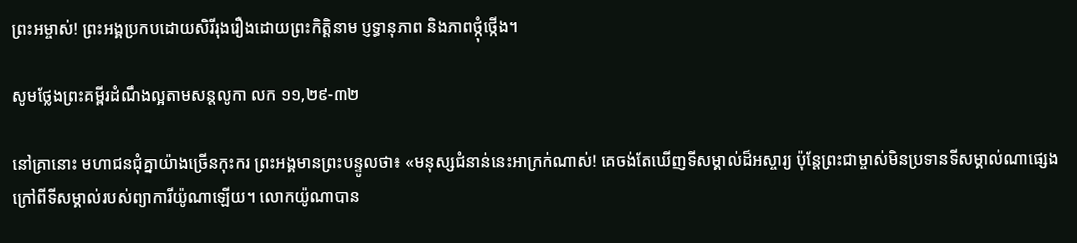ព្រះអម្ចាស់! ព្រះអង្គប្រកបដោយសិរីរុងរឿងដោយព្រះកិត្តិនាម ប្ញទ្ធានុភាព និងភាពថ្កុំថ្កើង។

សូមថ្លែងព្រះគម្ពីរដំណឹងល្អតាមសន្តលូកា លក ១១,២៩-៣២

នៅគ្រានោះ មហាជនជុំគ្នាយ៉ាងច្រើនកុះករ ព្រះអង្គមានព្រះបន្ទូលថា៖ «មនុស្សជំនាន់នេះអាក្រក់ណាស់! គេចង់តែឃើញទីសម្គាល់ដ៏អស្ចារ្យ ប៉ុន្តែព្រះជាម្ចាស់មិនប្រទានទីសម្គាល់ណាផ្សេងក្រៅពីទីសម្គាល់របស់ព្យាការីយ៉ូណាឡើយ។ លោកយ៉ូណាបាន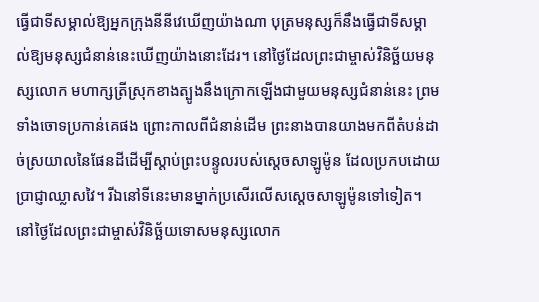ធ្វើជាទីសម្គាល់ឱ្យអ្នកក្រុងនីនីវេឃើញយ៉ាងណា បុត្រមនុស្សក៏នឹងធ្វើជាទីសម្គាល់ឱ្យមនុស្សជំនាន់នេះឃើញយ៉ាងនោះដែរ។ នៅថ្ងៃដែលព្រះជាម្ចាស់វិនិច្ឆ័យមនុស្សលោក មហាក្សត្រីស្រុកខាងត្បូងនឹងក្រោកឡើងជាមួយមនុស្សជំនាន់នេះ ព្រមទាំងចោទប្រកាន់គេផង ព្រោះកាលពីជំនាន់ដើម ព្រះនាងបានយាងមកពីតំបន់ដាច់ស្រយាលនៃផែនដីដើម្បីស្តាប់ព្រះបន្ទូលរបស់ស្តេចសាឡូម៉ូន ដែលប្រកបដោយប្រាជ្ញាឈ្លាសវៃ។ រីឯនៅទីនេះមានម្នាក់ប្រសើរលើសស្តេចសាឡូម៉ូនទៅទៀត។ នៅថ្ងៃដែលព្រះជាម្ចាស់វិនិច្ឆ័យទោសមនុស្សលោក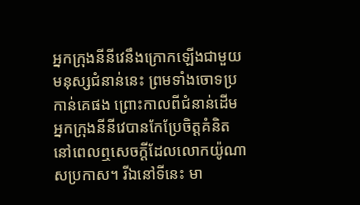អ្នកក្រុងនីនីវេនឹងក្រោកឡើងជាមួយមនុស្សជំនាន់នេះ ព្រមទាំងចោទប្រកាន់គេផង ព្រោះកាលពីជំនាន់ដើម អ្នកក្រុងនីនីវេបានកែប្រែចិត្តគំនិត នៅពេលឮសេចក្តីដែលលោកយ៉ូណាសប្រកាស។ រីឯនៅទីនេះ មា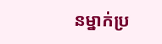នម្នាក់ប្រ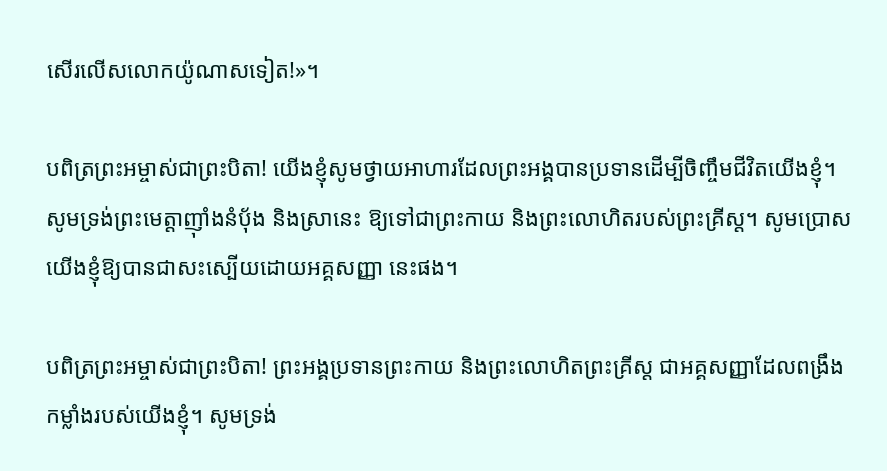សើរលើសលោកយ៉ូណាសទៀត!»។

បពិត្រព្រះអម្ចាស់ជាព្រះបិតា! យើងខ្ញុំសូមថ្វាយអាហារដែលព្រះអង្គបានប្រទានដើម្បីចិញ្ចឹមជីវិតយើងខ្ញុំ។ សូមទ្រង់ព្រះមេត្តាញុាំងនំប័ុង និងស្រានេះ ឱ្យទៅជាព្រះកាយ និងព្រះលោហិតរបស់ព្រះគ្រីស្ត។ សូមប្រោសយើងខ្ញុំឱ្យបានជាសះស្បើយដោយអគ្គសញ្ញា នេះផង។

បពិត្រព្រះអម្ចាស់ជាព្រះបិតា! ព្រះអង្គប្រទានព្រះកាយ និងព្រះលោហិតព្រះគ្រីស្ត ជាអគ្គសញ្ញាដែលពង្រឹងកម្លាំងរបស់យើងខ្ញុំ។ សូមទ្រង់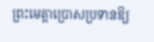ព្រះមេត្តាប្រោសប្រទានឱ្យ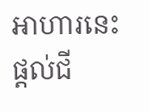អាហារនេះផ្តល់ជី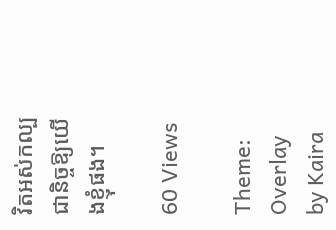វិតអស់កល្បជានិច្ចឱ្យយើងខ្ញុំផង។

60 Views

Theme: Overlay by Kaira